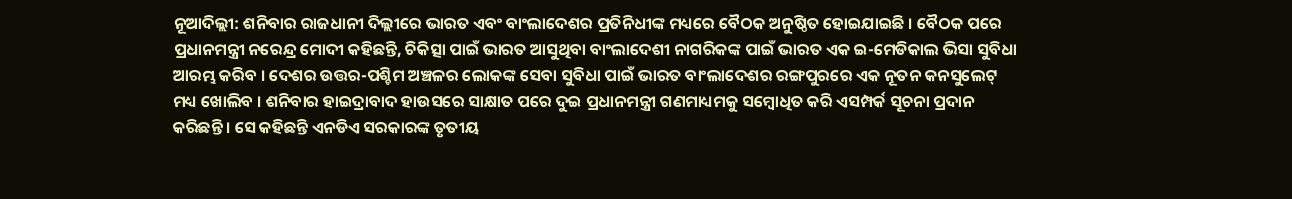ନୂଆଦିଲ୍ଲୀ: ଶନିବାର ରାଜଧାନୀ ଦିଲ୍ଲୀରେ ଭାରତ ଏବଂ ବାଂଲାଦେଶର ପ୍ରତିନିଧୀଙ୍କ ମଧ୍ୟରେ ବୈଠକ ଅନୁଷ୍ଠିତ ହୋଇଯାଇଛି । ବୈଠକ ପରେ ପ୍ରଧାନମନ୍ତ୍ରୀ ନରେନ୍ଦ୍ର ମୋଦୀ କହିଛନ୍ତି, ଚିକିତ୍ସା ପାଇଁ ଭାରତ ଆସୁଥିବା ବାଂଲାଦେଶୀ ନାଗରିକଙ୍କ ପାଇଁ ଭାରତ ଏକ ଇ-ମେଡିକାଲ ଭିସା ସୁବିଧା ଆରମ୍ଭ କରିବ । ଦେଶର ଉତ୍ତର-ପଶ୍ଚିମ ଅଞ୍ଚଳର ଲୋକଙ୍କ ସେବା ସୁବିଧା ପାଇଁ ଭାରତ ବାଂଲାଦେଶର ରଙ୍ଗପୁରରେ ଏକ ନୂତନ କନସୁଲେଟ୍ ମଧ୍ୟ ଖୋଲିବ । ଶନିବାର ହାଇଦ୍ରାବାଦ ହାଉସରେ ସାକ୍ଷାତ ପରେ ଦୁଇ ପ୍ରଧାନମନ୍ତ୍ରୀ ଗଣମାଧ୍ୟମକୁ ସମ୍ବୋଧିତ କରି ଏସମ୍ପର୍କ ସୂଚନା ପ୍ରଦାନ କରିଛନ୍ତି । ସେ କହିଛନ୍ତି ଏନଡିଏ ସରକାରଙ୍କ ତୃତୀୟ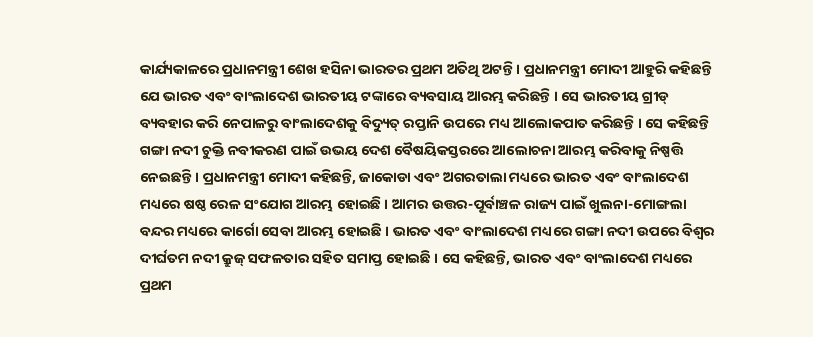କାର୍ଯ୍ୟକାଳରେ ପ୍ରଧାନମନ୍ତ୍ରୀ ଶେଖ ହସିନା ଭାରତର ପ୍ରଥମ ଅତିଥି ଅଟନ୍ତି । ପ୍ରଧାନମନ୍ତ୍ରୀ ମୋଦୀ ଆହୁରି କହିଛନ୍ତି ଯେ ଭାରତ ଏବଂ ବାଂଲାଦେଶ ଭାରତୀୟ ଟଙ୍କାରେ ବ୍ୟବସାୟ ଆରମ୍ଭ କରିଛନ୍ତି । ସେ ଭାରତୀୟ ଗ୍ରୀଡ୍ ବ୍ୟବହାର କରି ନେପାଳରୁ ବାଂଲାଦେଶକୁ ବିଦ୍ୟୁତ୍ ରପ୍ତାନି ଉପରେ ମଧ୍ୟ ଆଲୋକପାତ କରିଛନ୍ତି । ସେ କହିଛନ୍ତି ଗଙ୍ଗା ନଦୀ ଚୁକ୍ତି ନବୀକରଣ ପାଇଁ ଉଭୟ ଦେଶ ବୈଷୟିକସ୍ତରରେ ଆଲୋଚନା ଆରମ୍ଭ କରିବାକୁ ନିଷ୍ପତ୍ତି ନେଇଛନ୍ତି । ପ୍ରଧାନମନ୍ତ୍ରୀ ମୋଦୀ କହିଛନ୍ତି, ଜାକୋଡା ଏବଂ ଅଗରତାଲା ମଧ୍ୟରେ ଭାରତ ଏବଂ ବାଂଲାଦେଶ ମଧ୍ୟରେ ଷଷ୍ଠ ରେଳ ସଂଯୋଗ ଆରମ୍ଭ ହୋଇଛି । ଆମର ଉତ୍ତର-ପୂର୍ବାଞ୍ଚଳ ରାଜ୍ୟ ପାଇଁ ଖୁଲନା-ମୋଙ୍ଗଲା ବନ୍ଦର ମଧ୍ୟରେ କାର୍ଗୋ ସେବା ଆରମ୍ଭ ହୋଇଛି । ଭାରତ ଏବଂ ବାଂଲାଦେଶ ମଧ୍ୟରେ ଗଙ୍ଗା ନଦୀ ଉପରେ ବିଶ୍ୱର ଦୀର୍ଘତମ ନଦୀ କ୍ରୁଜ୍ ସଫଳତାର ସହିତ ସମାପ୍ତ ହୋଇଛି । ସେ କହିଛନ୍ତି, ଭାରତ ଏବଂ ବାଂଲାଦେଶ ମଧ୍ୟରେ ପ୍ରଥମ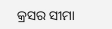କ୍ରସର ସୀମା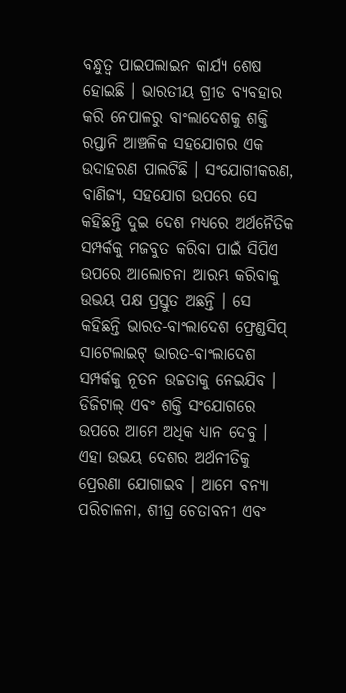ବନ୍ଧୁତ୍ୱ ପାଇପଲାଇନ କାର୍ଯ୍ୟ ଶେଷ ହୋଇଛି । ଭାରତୀୟ ଗ୍ରୀଡ ବ୍ୟବହାର କରି ନେପାଳରୁ ବାଂଲାଦେଶକୁ ଶକ୍ତି ରପ୍ତାନି ଆଞ୍ଚଳିକ ସହଯୋଗର ଏକ ଉଦାହରଣ ପାଲଟିଛି । ସଂଯୋଗୀକରଣ, ବାଣିଜ୍ୟ, ସହଯୋଗ ଉପରେ ସେ କହିଛନ୍ତି ଦୁଇ ଦେଶ ମଧ୍ୟରେ ଅର୍ଥନୈତିକ ସମ୍ପର୍କକୁ ମଜବୁତ କରିବା ପାଇଁ ସିପିଏ ଉପରେ ଆଲୋଚନା ଆରମ୍ଭ କରିବାକୁ ଉଭୟ ପକ୍ଷ ପ୍ରସ୍ତୁତ ଅଛନ୍ତି । ସେ କହିଛନ୍ତି ଭାରତ-ବାଂଲାଦେଶ ଫ୍ରେଣ୍ଡସିପ୍ ସାଟେଲାଇଟ୍ ଭାରତ-ବାଂଲାଦେଶ ସମ୍ପର୍କକୁ ନୂତନ ଉଚ୍ଚତାକୁ ନେଇଯିବ । ଡିଜିଟାଲ୍ ଏବଂ ଶକ୍ତି ସଂଯୋଗରେ ଉପରେ ଆମେ ଅଧିକ ଧ୍ୟାନ ଦେବୁ । ଏହା ଉଭୟ ଦେଶର ଅର୍ଥନୀତିକୁ ପ୍ରେରଣା ଯୋଗାଇବ । ଆମେ ବନ୍ୟା ପରିଚାଳନା, ଶୀଘ୍ର ଚେତାବନୀ ଏବଂ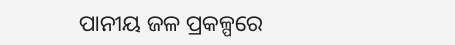ପାନୀୟ ଜଳ ପ୍ରକଳ୍ପରେ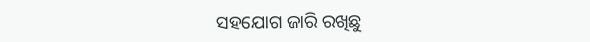ସହଯୋଗ ଜାରି ରଖିଛୁ